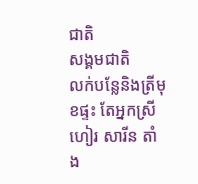ជាតិ
សង្គមជាតិ
លក់បន្លែនិងត្រីមុខផ្ទះ តែអ្នកស្រី ហៀរ សារីន តាំង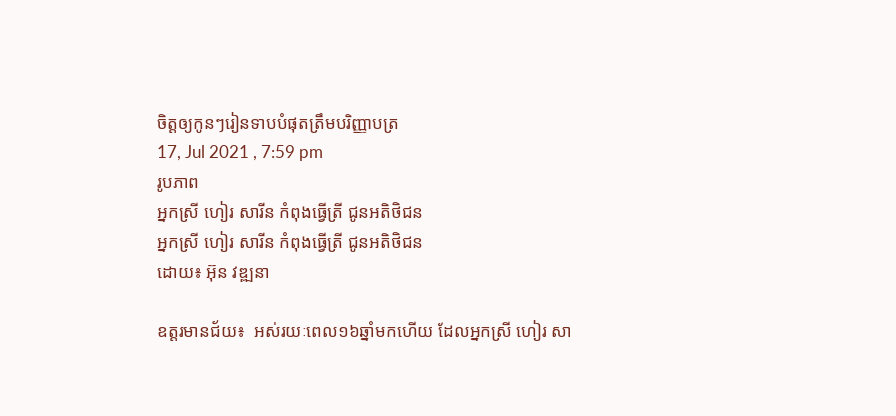ចិត្តឲ្យកូនៗរៀនទាបបំផុតត្រឹមបរិញ្ញាបត្រ
17, Jul 2021 , 7:59 pm
រូបភាព
អ្នកស្រី ហៀរ សារីន កំពុងធ្វើត្រី ជូនអតិថិជន
អ្នកស្រី ហៀរ សារីន កំពុងធ្វើត្រី ជូនអតិថិជន
ដោយ៖ អ៊ុន វឌ្ឍនា

ឧត្តរមានជ័យ៖  អស់រយៈពេល១៦ឆ្នាំមកហើយ ដែលអ្នកស្រី ហៀរ សា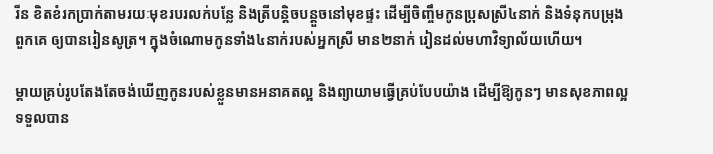រីន ខិតខំរកប្រាក់តាមរយៈមុខរបរលក់បន្លែ និងត្រីបន្តិចបន្តួចនៅមុខផ្ទះ ដើម្បីចិញ្ចឹមកូនប្រុសស្រី៤នាក់ និងទំនុកបម្រុងពួកគេ ឲ្យបានរៀនសូត្រ។ ក្នុងចំណោមកូនទាំង៤នាក់របស់អ្នកស្រី មាន២នាក់ រៀនដល់មហាវិទ្យាល័យហើយ។

ម្តាយគ្រប់រូបតែងតែចង់ឃើញកូនរបស់ខ្លួនមានអនាគតល្អ និងព្យាយាមធ្វើគ្រប់បែបយ៉ាង ដើម្បីឱ្យកូនៗ មានសុខភាពល្អ ទទួលបាន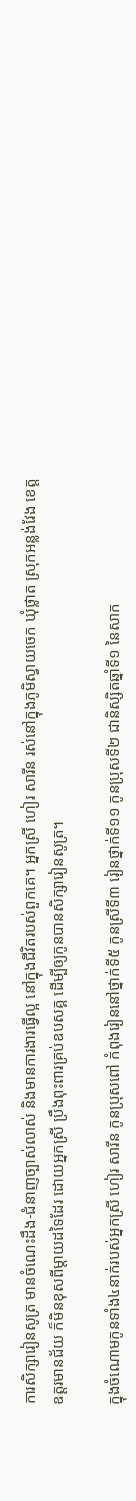ការសិក្សារៀនសូត្រ មានចំណេះដឹង-ជំនាញច្បាស់លាស់ និងមានការងារធ្វើល្អ នៅក្នុងជីវិតរបស់ពួកគេ។ អ្នកស្រី ហៀរ សារីន រស់នៅក្នុងភូមិស្វាយចេក ឃុំថ្លាត ស្រុកអន្លង់វែង ខេត្តឧត្តរមានជ័យ ក៏មិនខុសពីម្តាយដទៃដែរ ដោយអ្នកស្រី ប្រឹងពុះពារគ្រប់ឧបសគ្គ ដើម្បីឲ្យកូនបានសិក្សារៀនសូត្រ។

ក្នុងចំណោមកូនទាំង៤នាក់របស់អ្នកស្រី ហៀរ សារីន កូនប្រុសពៅ កំពុងរៀននៅថ្នាក់ទី៥ កូនស្រីទី៣ រៀនថ្នាក់ទី១១ កូនប្រុសទី២ ជានិស្សិតឆ្នាំទី១ នៃសាក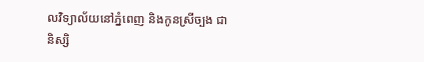លវិទ្យាល័យនៅភ្នំពេញ និងកូនស្រីច្បង ជានិស្សិ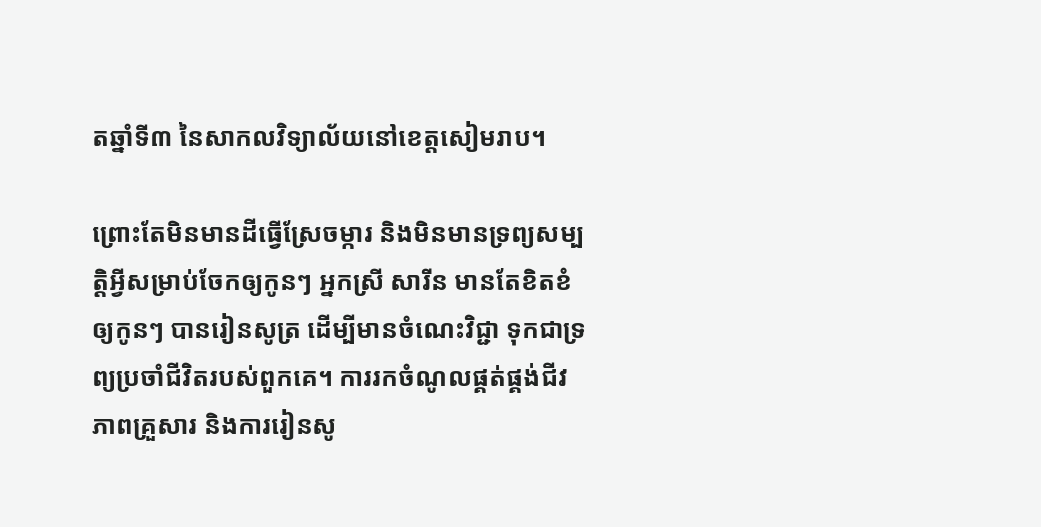តឆ្នាំទី៣ នៃសាកលវិទ្យាល័យនៅខេត្តសៀមរាប។

ព្រោះតែមិនមានដីធ្វើស្រែចម្ការ និងមិនមានទ្រព្យសម្បត្តិអ្វីសម្រាប់ចែកឲ្យកូនៗ អ្នកស្រី សារីន មានតែខិតខំឲ្យកូនៗ បានរៀនសូត្រ ដើម្បីមានចំណេះវិជ្ជា ទុកជាទ្រព្យប្រចាំជីវិតរបស់ពួកគេ។ ការរកចំណូលផ្គត់ផ្គង់ជីវភាពគ្រួសារ និងការរៀនសូ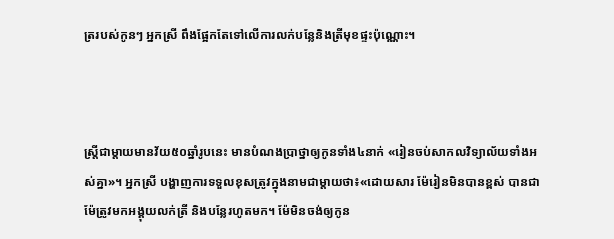ត្ររបស់កូនៗ អ្នកស្រី ពឹងផ្អែកតែទៅលើការលក់បន្លែនិងត្រីមុខផ្ទះប៉ុណ្ណោះ។



ស្រ្តីជាម្តាយមានវ័យ៥០ឆ្នាំរូបនេះ មានបំណងប្រាថ្នាឲ្យកូនទាំង៤នាក់ «រៀនចប់សាកលវិទ្យាល័យទាំងអស់គ្នា»។ អ្នកស្រី បង្ហាញការទទួលខុសត្រូវក្នុងនាមជាម្តាយថា៖«ដោយសារ ម៉ែរៀនមិនបានខ្ពស់ បានជាម៉ែត្រូវមកអង្គុយលក់ត្រី និងបន្លែរហូតមក។ ម៉ែមិនចង់ឲ្យកូន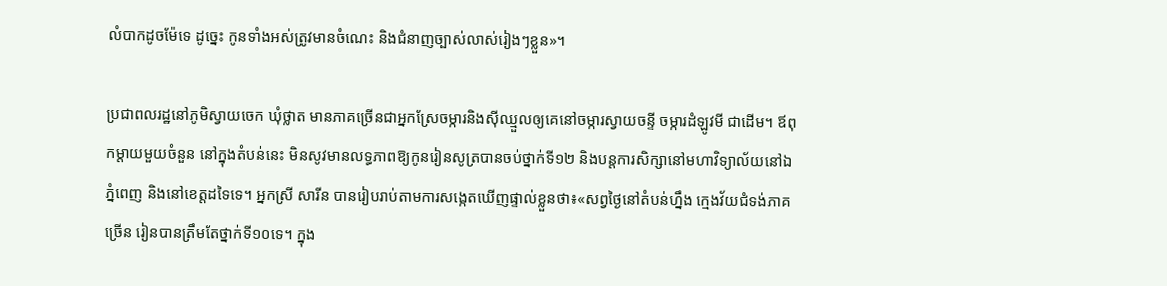លំបាកដូចម៉ែទេ ដូច្នេះ កូនទាំងអស់ត្រូវមានចំណេះ និងជំនាញច្បាស់លាស់រៀងៗខ្លួន»។

ប្រជាពលរដ្ឋនៅភូមិស្វាយចេក ឃុំថ្លាត មានភាគច្រើនជាអ្នកស្រែចម្ការនិងស៊ីឈ្មួលឲ្យគេនៅចម្ការស្វាយចន្ទី ចម្ការដំឡូវមី ជាដើម។ ឪពុកម្តាយមួយចំនួន នៅក្នុងតំបន់នេះ មិនសូវមានលទ្ធភាពឱ្យកូនរៀនសូត្របានចប់ថ្នាក់ទី១២ និងបន្តការសិក្សានៅមហាវិទ្យាល័យនៅឯភ្នំពេញ និងនៅខេត្តដទៃទេ។ អ្នកស្រី សារីន បានរៀបរាប់តាមការសង្កេតឃើញផ្ទាល់ខ្លួនថា៖«សព្វថ្ងៃនៅតំបន់ហ្នឹង ក្មេងវ័យជំទង់ភាគច្រើន រៀនបានត្រឹមតែថ្នាក់ទី១០ទេ។ ក្នុង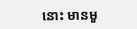នោះ មានមួ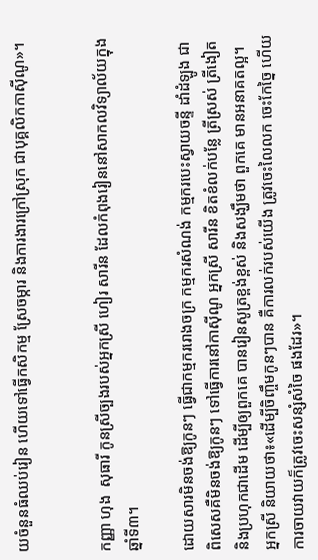យចំនួនធំឈប់រៀន ហើយទៅធ្វើកសិកម្ម ស្រែចម្ការ និងការងារក្រៅស្រុក ជាបុគ្គលិកកាស៊ីណូ»។


កញ្ញា ហុង  សុធារី កូនស្រីច្បងរបស់អ្នកស្រី ហៀរ សារីន ដែលកំពុងរៀននៅសាកលវិទ្យាល័យក្នុងឆ្នាំទី៣។

ដោយសារមិនចង់ឱ្យកូនៗ ធ្វើជាកម្មកររោងចក្រ កម្មករសំណង់ កម្មករបេះស្វាយចន្ទី ដាំដំឡូង ជាពិសេសគឺមិនចង់ឱ្យកូនៗ ទៅធ្វើការនៅកាស៊ីណូ អ្នកស្រី សារីន ខិតខំលក់បន្លែ ត្រីស្រស់ ត្រីងៀត និងប្រហុកជាដើម ដើម្បីឲ្យពួកគេ បានរៀនសូត្រខ្ពង់ខ្ពស់ និងសង្ឃឹមថា ពួកគេ មានអនាគតល្អ។ អ្នកស្រី និយាយថា៖«ដើម្បីចិញ្ចឹមកូនៗបាន គឺការលក់របស់យើង ត្រូវចេះលៃលក ចេះកែច្នៃ ហើយការចាយវាយក៏ត្រូវចេះសន្សំសំចៃ ផងដែរ»។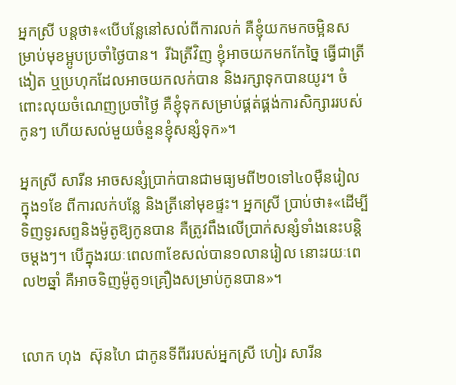អ្នកស្រី បន្តថា៖«បើបន្លែនៅសល់ពីការលក់ គឺខ្ញុំយកមកចម្អិនសម្រាប់មុខម្អូបប្រចាំថ្ងៃបាន។  រីឯត្រីវិញ ខ្ញុំអាចយកមកកែច្នៃ ធ្វើជាត្រីងៀត ឬប្រហុកដែលអាចយកលក់បាន និងរក្សាទុកបានយូរ។ ចំពោះលុយចំណេញប្រចាំថ្ងៃ គឺខ្ញុំទុកសម្រាប់ផ្គត់ផ្គង់ការសិក្សាររបស់កូនៗ ហើយសល់មួយចំនួនខ្ញុំសន្សំទុក»។

អ្នកស្រី សារីន អាចសន្សំប្រាក់បានជាមធ្យមពី២០ទៅ៤០ម៉ឺនរៀលក្នុង១ខែ ពីការលក់បន្លែ និងត្រីនៅមុខផ្ទះ។ អ្នកស្រី ប្រាប់ថា៖«ដើម្បីទិញទូរសព្ទនិងម៉ូតូឱ្យកូនបាន គឺត្រូវពឹងលើប្រាក់សន្សំទាំងនេះបន្តិចម្ដងៗ។ បើក្នុងរយៈពេល៣ខែសល់បាន១លានរៀល នោះរយៈពេល២ឆ្នាំ គឺអាចទិញម៉ូតូ១គ្រឿងសម្រាប់កូនបាន»។


លោក ហុង  ស៊ុនហៃ ជាកូនទីពីររបស់អ្នកស្រី ហៀរ សារីន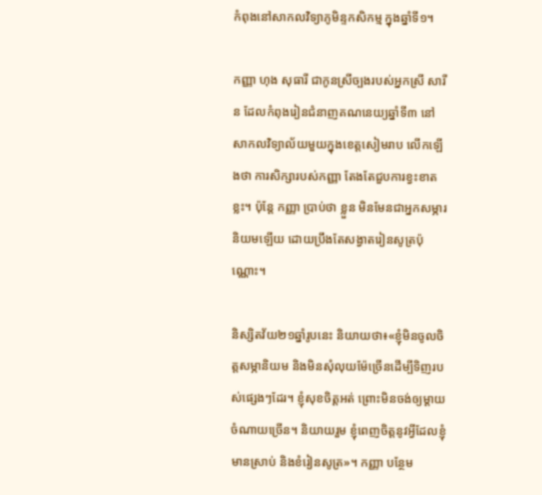កំពុងនៅសាកលវិទ្យាភូមិន្ទកសិកម្ម ក្នុងឆ្នាំទី១។

កញ្ញា ហុង សុធារី ជាកូនស្រីច្បងរបស់អ្នកស្រី សារីន ដែលកំពុងរៀនជំនាញគណនេយ្យឆ្នាំទី៣ នៅសាកលវិទ្យាល័យមួយក្នុងខេត្តសៀមរាប លើកឡើងថា ការសិក្សារបស់កញ្ញា តែងតែជួបការខ្វះខាតខ្លះ។ ប៉ុន្តែ កញ្ញា ប្រាប់ថា ខ្លួន មិនមែនជាអ្នកសម្ភារនិយមឡើយ ដោយប្រឹងតែសង្វាតរៀនសូត្រប៉ុណ្ណោះ។

និស្សិតវ័យ២១ឆ្នាំរូបនេះ និយាយថា៖«ខ្ញុំមិនចូលចិត្តសម្ភានិយម និងមិនសុំលុយម៉ែច្រើនដើម្បីទិញរបស់ផ្សេងៗដែរ។ ខ្ញុំសុខចិត្តអត់ ព្រោះមិនចង់ឲ្យម្ដាយចំណាយច្រើន។ និយាយរួម ខ្ញុំពេញចិត្តនូវអ្វីដែលខ្ញុំមានស្រាប់ និងខំរៀនសូត្រ»។ កញ្ញា បន្ថែម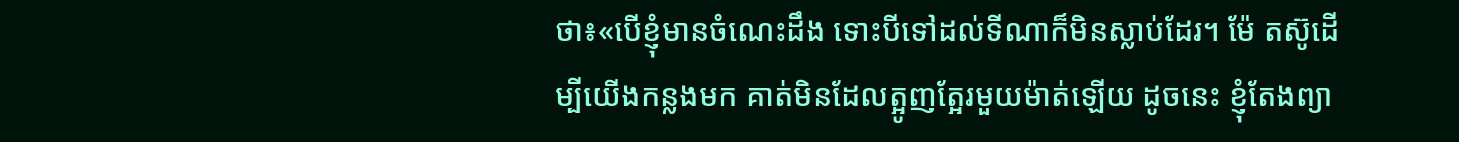ថា៖«បើខ្ញុំមានចំណេះដឹង ទោះបីទៅដល់ទីណាក៏មិនស្លាប់ដែរ។ ម៉ែ តស៊ូដើម្បីយើងកន្លងមក គាត់មិនដែលត្អូញត្អែរមួយម៉ាត់ឡើយ ដូចនេះ ខ្ញុំតែងព្យា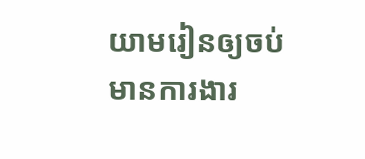យាមរៀនឲ្យចប់ មានការងារ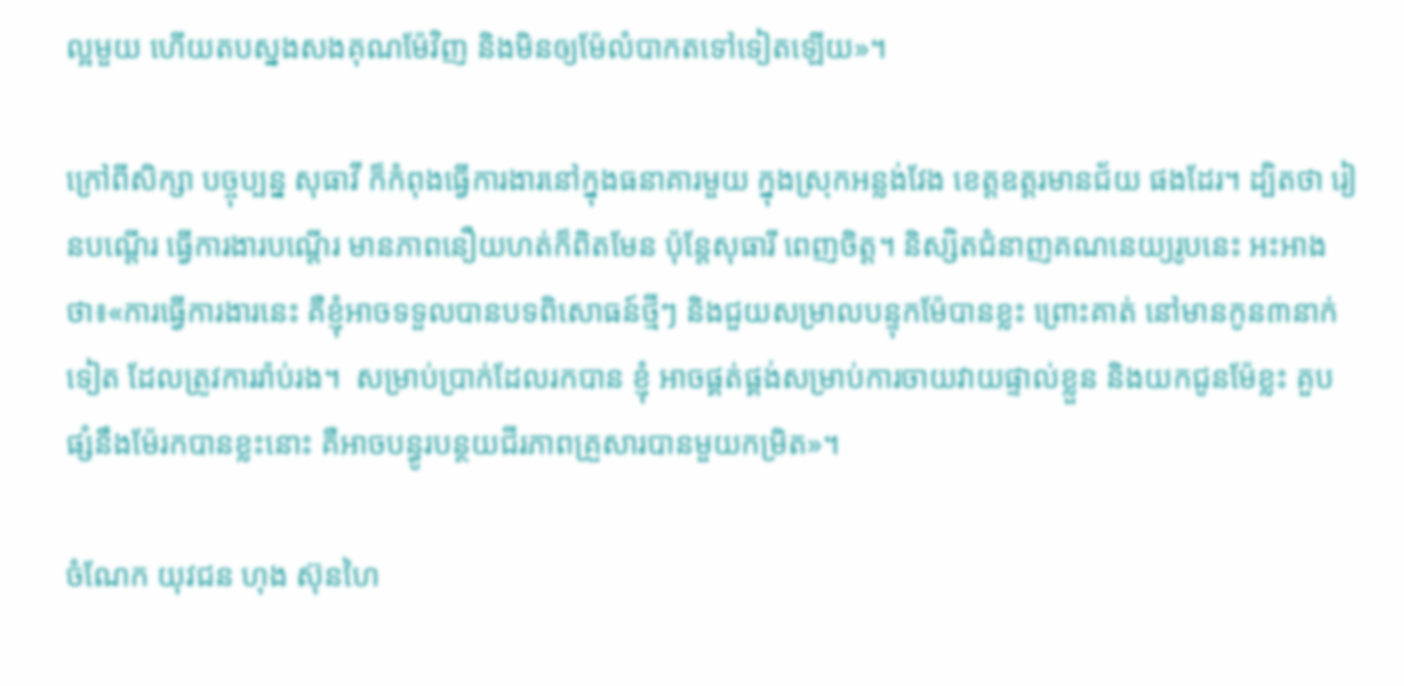ល្អមួយ ហើយតបស្នងសងគុណម៉ែវិញ និងមិនឲ្យម៉ែលំបាកតទៅទៀតឡើយ»។

ក្រៅពីសិក្សា បច្ចុប្បន្ន សុធាវី ក៏កំពុងធ្វើការងារនៅក្នុងធនាគារមួយ ក្នុងស្រុកអន្លង់វែង ខេត្តឧត្តរមានជ័យ ផងដែរ។ ដ្បិតថា រៀនបណ្តើរ ធ្វើការងារបណ្តើរ មានភាពនឿយហត់ក៏ពិតមែន ប៉ុន្តែសុធារី ពេញចិត្ត។ និស្សិតជំនាញគណនេយ្យរូបនេះ អះអាងថា៖«ការធ្វើការងារនេះ គឺខ្ញុំអាចទទួលបានបទពិសោធន៍ថ្មីៗ និងជួយសម្រាលបន្ទុកម៉ែបានខ្លះ ព្រោះគាត់ នៅមានកូន៣នាក់ទៀត ដែលត្រូវការរ៉ាប់រង។  សម្រាប់ប្រាក់ដែលរកបាន ខ្ញុំ អាចផ្គត់ផ្គង់សម្រាប់ការចាយវាយផ្ទាល់ខ្លួន និងយកជូនម៉ែខ្លះ គួបផ្សំនឹងម៉ែរកបានខ្លះនោះ គឺអាចបន្ធូរបន្ថយជីរភាពគ្រួសារបានមួយកម្រិត»។

ចំណែក យុវជន ហុង ស៊ុនហៃ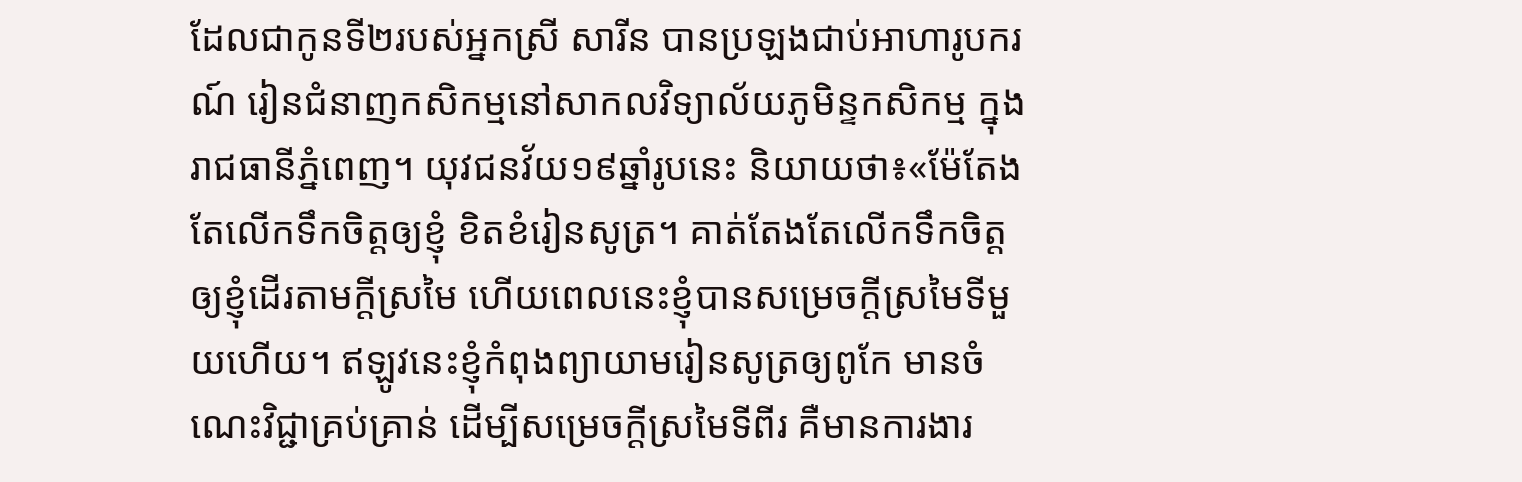ដែលជាកូនទី២របស់អ្នកស្រី សារីន បានប្រឡងជាប់អាហារូបករណ៍ រៀនជំនាញកសិកម្មនៅសាកលវិទ្យាល័យភូមិន្ទកសិកម្ម ក្នុងរាជធានីភ្នំពេញ។ យុវជនវ័យ១៩ឆ្នាំរូបនេះ និយាយថា៖«ម៉ែតែងតែលើកទឹកចិត្តឲ្យខ្ញុំ ខិតខំរៀនសូត្រ។ គាត់តែងតែលើកទឹកចិត្តឲ្យខ្ញុំដើរតាមក្ដីស្រមៃ ហើយពេលនេះខ្ញុំបានសម្រេចក្តីស្រមៃទីមួយហើយ។ ឥឡូវនេះខ្ញុំកំពុងព្យាយាមរៀនសូត្រឲ្យពូកែ មានចំណេះវិជ្ជាគ្រប់គ្រាន់ ដើម្បីសម្រេចក្ដីស្រមៃទីពីរ គឺមានការងារ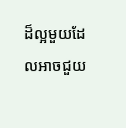ដ៏ល្អមួយដែលអាចជួយ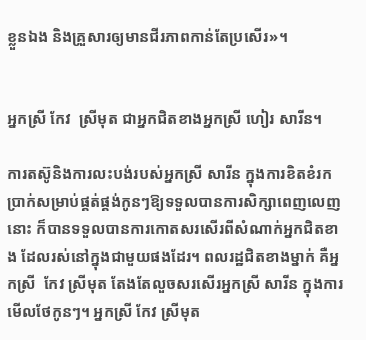ខ្លួនឯង និងគ្រួសារឲ្យមានជីរភាពកាន់តែប្រសើរ»។


អ្នកស្រី កែវ  ស្រីមុត ជាអ្នកជិតខាងអ្នកស្រី ហៀរ សារីន។

ការតស៊ូនិងការលះបង់របស់អ្នកស្រី សារីន ក្នុងការខិតខំរកប្រាក់សម្រាប់ផ្គត់ផ្គង់កូនៗឱ្យទទួលបានការសិក្សាពេញលេញនោះ ក៏បានទទួលបានការកោតសរសើរពីសំណាក់អ្នកជិតខាង ដែលរស់នៅក្នុងជាមួយផងដែរ។ ពលរដ្ឋជិតខាងម្នាក់ គឺអ្នកស្រី  កែវ ស្រីមុត តែងតែលួចសរសើរអ្នកស្រី សារីន ក្នុងការមើលថែកូនៗ។ អ្នកស្រី កែវ ស្រីមុត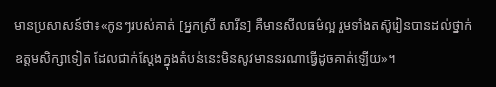មានប្រសាសន៍ថា៖«កូនៗរបស់គាត់ [អ្នកស្រី សារីន] គឺមានសីលធម៌ល្អ រួមទាំងតស៊ូរៀនបានដល់ថ្នាក់ឧត្តមសិក្សាទៀត ដែលជាក់ស្ដែងក្នុងតំបន់នេះមិនសូវមាននរណាធ្វើដូចគាត់ឡើយ»។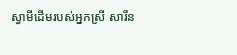ស្វាមីដើមរបស់អ្នកស្រី សារីន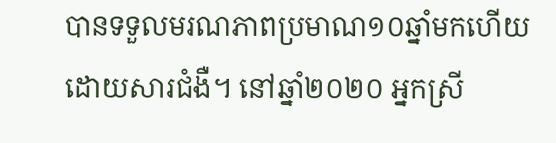បានទទួលមរណភាពប្រមាណ១០ឆ្នាំមកហើយ ដោយសារជំងឺ។ នៅឆ្នាំ២០២០ អ្នកស្រី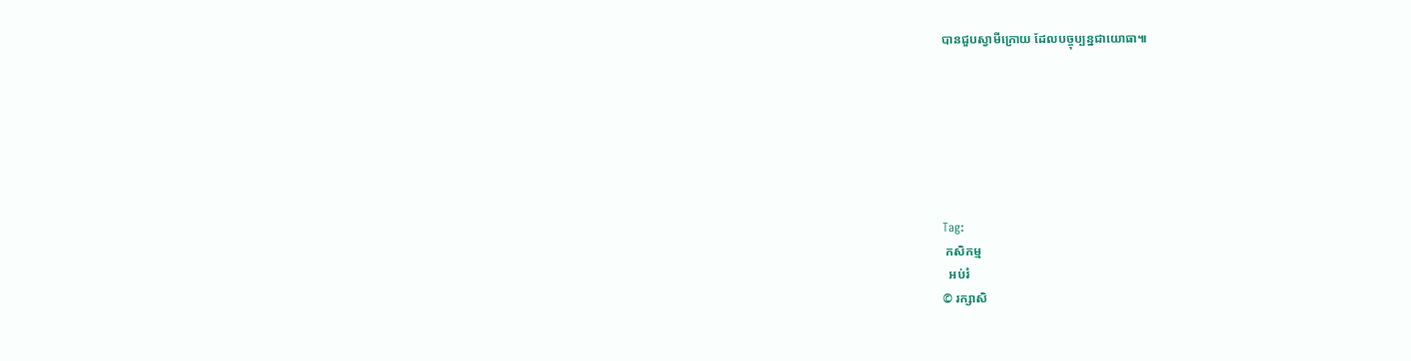បានជួបស្វាមីក្រោយ ដែលបច្ចុប្បន្នជាយោធា៕







Tag:
 កសិកម្ម
  អប់រំ
© រក្សាសិ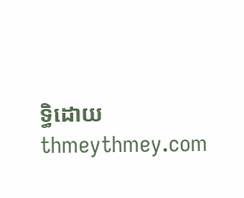ទ្ធិដោយ thmeythmey.com